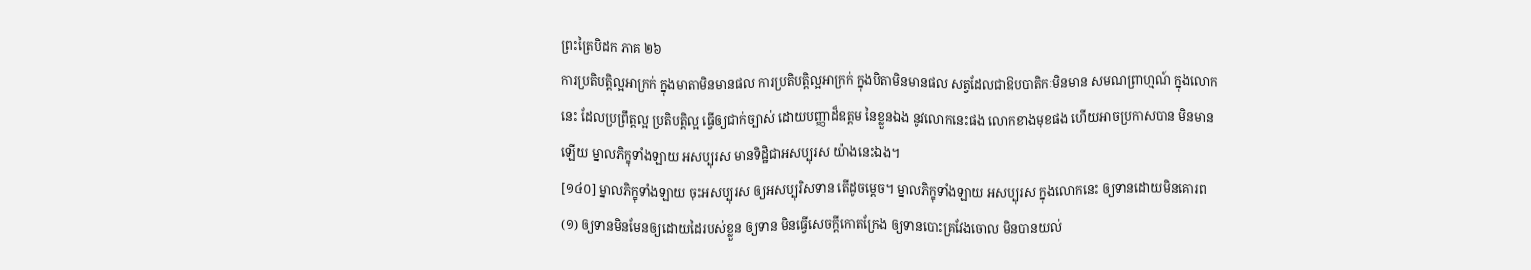ព្រះត្រៃបិដក ភាគ ២៦
ការប្រតិបត្តិល្អអាក្រក់ ក្នុងមាតាមិនមានផល ការប្រតិបត្តិល្អអាក្រក់ ក្នុងបិតាមិនមានផល សត្វដែលជាឱបបាតិកៈមិនមាន សមណព្រាហ្មណ៍ ក្នុងលោកនេះ ដែលប្រព្រឹត្តល្អ ប្រតិបត្តិល្អ ធ្វើឲ្យជាក់ច្បាស់ ដោយបញ្ញាដ៏ឧត្តម នៃខ្លួនឯង នូវលោកនេះផង លោកខាងមុខផង ហើយអាចប្រកាសបាន មិនមានឡើយ ម្នាលភិក្ខុទាំងឡាយ អសប្បុរស មានទិដ្ឋិជាអសប្បុរស យ៉ាងនេះឯង។
[១៤០] ម្នាលភិក្ខុទាំងឡាយ ចុះអសប្បុរស ឲ្យអសប្បុរិសទាន តើដូចម្តេច។ ម្នាលភិក្ខុទាំងឡាយ អសប្បុរស ក្នុងលោកនេះ ឲ្យទានដោយមិនគោរព
(១) ឲ្យទានមិនមែនឲ្យដោយដៃរបស់ខ្លួន ឲ្យទាន មិនធ្វើសេចក្តីកោតក្រែង ឲ្យទានបោះគ្រវែងចោល មិនបានយល់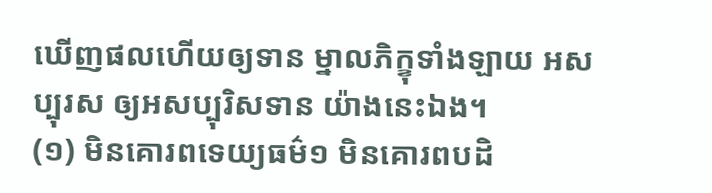ឃើញផលហើយឲ្យទាន ម្នាលភិក្ខុទាំងឡាយ អសប្បុរស ឲ្យអសប្បុរិសទាន យ៉ាងនេះឯង។
(១) មិនគោរពទេយ្យធម៌១ មិនគោរពបដិ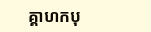គ្គាហកបុ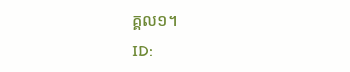គ្គល១។
ID: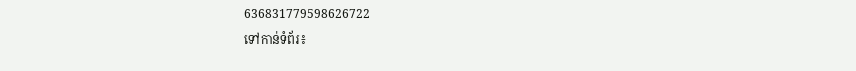636831779598626722
ទៅកាន់ទំព័រ៖